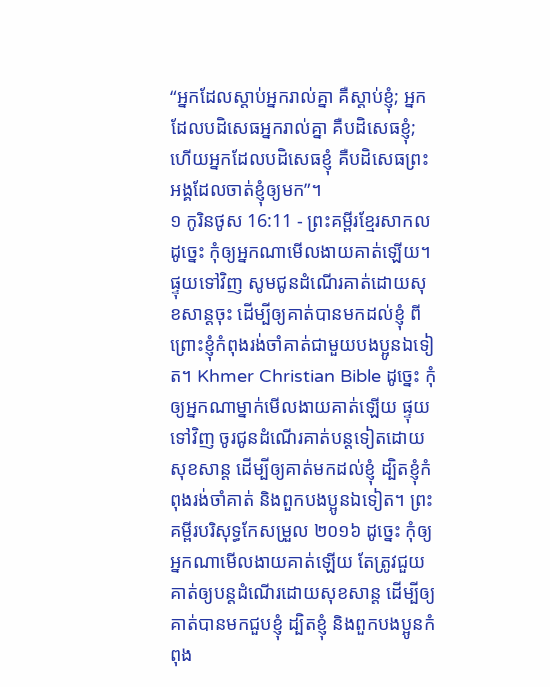“អ្នកដែលស្ដាប់អ្នករាល់គ្នា គឺស្ដាប់ខ្ញុំ; អ្នកដែលបដិសេធអ្នករាល់គ្នា គឺបដិសេធខ្ញុំ; ហើយអ្នកដែលបដិសេធខ្ញុំ គឺបដិសេធព្រះអង្គដែលចាត់ខ្ញុំឲ្យមក”។
១ កូរិនថូស 16:11 - ព្រះគម្ពីរខ្មែរសាកល ដូច្នេះ កុំឲ្យអ្នកណាមើលងាយគាត់ឡើយ។ ផ្ទុយទៅវិញ សូមជូនដំណើរគាត់ដោយសុខសាន្តចុះ ដើម្បីឲ្យគាត់បានមកដល់ខ្ញុំ ពីព្រោះខ្ញុំកំពុងរង់ចាំគាត់ជាមួយបងប្អូនឯទៀត។ Khmer Christian Bible ដូច្នេះ កុំឲ្យអ្នកណាម្នាក់មើលងាយគាត់ឡើយ ផ្ទុយទៅវិញ ចូរជូនដំណើរគាត់បន្ដទៀតដោយសុខសាន្ដ ដើម្បីឲ្យគាត់មកដល់ខ្ញុំ ដ្បិតខ្ញុំកំពុងរង់ចាំគាត់ និងពួកបងប្អូនឯទៀត។ ព្រះគម្ពីរបរិសុទ្ធកែសម្រួល ២០១៦ ដូច្នេះ កុំឲ្យអ្នកណាមើលងាយគាត់ឡើយ តែត្រូវជួយគាត់ឲ្យបន្តដំណើរដោយសុខសាន្ត ដើម្បីឲ្យគាត់បានមកជួបខ្ញុំ ដ្បិតខ្ញុំ និងពួកបងប្អូនកំពុង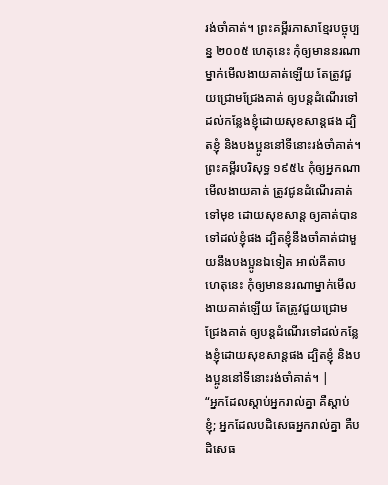រង់ចាំគាត់។ ព្រះគម្ពីរភាសាខ្មែរបច្ចុប្បន្ន ២០០៥ ហេតុនេះ កុំឲ្យមាននរណាម្នាក់មើលងាយគាត់ឡើយ តែត្រូវជួយជ្រោមជ្រែងគាត់ ឲ្យបន្តដំណើរទៅដល់កន្លែងខ្ញុំដោយសុខសាន្តផង ដ្បិតខ្ញុំ និងបងប្អូននៅទីនោះរង់ចាំគាត់។ ព្រះគម្ពីរបរិសុទ្ធ ១៩៥៤ កុំឲ្យអ្នកណាមើលងាយគាត់ ត្រូវជូនដំណើរគាត់ទៅមុខ ដោយសុខសាន្ត ឲ្យគាត់បានទៅដល់ខ្ញុំផង ដ្បិតខ្ញុំនឹងចាំគាត់ជាមួយនឹងបងប្អូនឯទៀត អាល់គីតាប ហេតុនេះ កុំឲ្យមាននរណាម្នាក់មើលងាយគាត់ឡើយ តែត្រូវជួយជ្រោមជ្រែងគាត់ ឲ្យបន្ដដំណើរទៅដល់កន្លែងខ្ញុំដោយសុខសាន្ដផង ដ្បិតខ្ញុំ និងបងប្អូននៅទីនោះរង់ចាំគាត់។ |
“អ្នកដែលស្ដាប់អ្នករាល់គ្នា គឺស្ដាប់ខ្ញុំ; អ្នកដែលបដិសេធអ្នករាល់គ្នា គឺបដិសេធ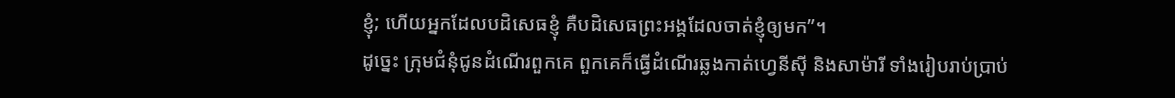ខ្ញុំ; ហើយអ្នកដែលបដិសេធខ្ញុំ គឺបដិសេធព្រះអង្គដែលចាត់ខ្ញុំឲ្យមក”។
ដូច្នេះ ក្រុមជំនុំជូនដំណើរពួកគេ ពួកគេក៏ធ្វើដំណើរឆ្លងកាត់ហ្វេនីស៊ី និងសាម៉ារី ទាំងរៀបរាប់ប្រាប់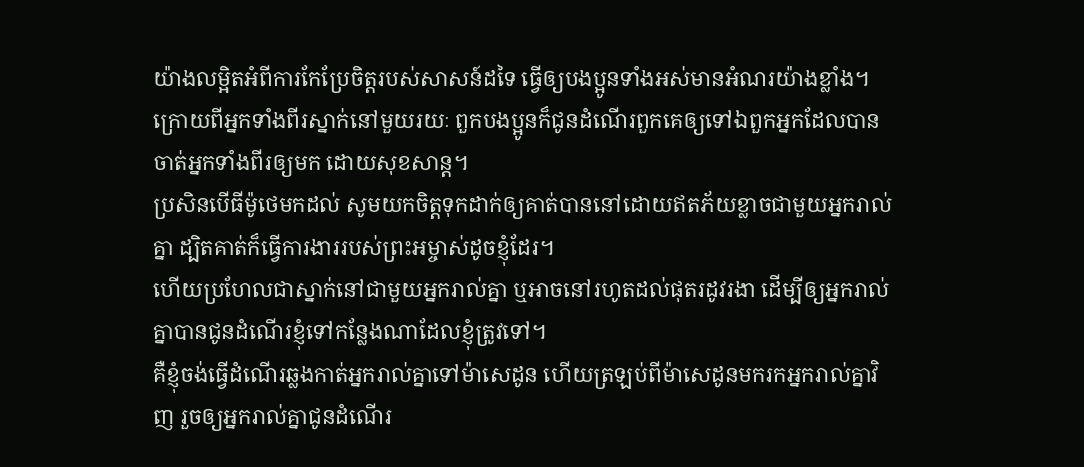យ៉ាងលម្អិតអំពីការកែប្រែចិត្តរបស់សាសន៍ដទៃ ធ្វើឲ្យបងប្អូនទាំងអស់មានអំណរយ៉ាងខ្លាំង។
ក្រោយពីអ្នកទាំងពីរស្នាក់នៅមួយរយៈ ពួកបងប្អូនក៏ជូនដំណើរពួកគេឲ្យទៅឯពួកអ្នកដែលបានចាត់អ្នកទាំងពីរឲ្យមក ដោយសុខសាន្ត។
ប្រសិនបើធីម៉ូថេមកដល់ សូមយកចិត្តទុកដាក់ឲ្យគាត់បាននៅដោយឥតភ័យខ្លាចជាមួយអ្នករាល់គ្នា ដ្បិតគាត់ក៏ធ្វើការងាររបស់ព្រះអម្ចាស់ដូចខ្ញុំដែរ។
ហើយប្រហែលជាស្នាក់នៅជាមួយអ្នករាល់គ្នា ឬអាចនៅរហូតដល់ផុតរដូវរងា ដើម្បីឲ្យអ្នករាល់គ្នាបានជូនដំណើរខ្ញុំទៅកន្លែងណាដែលខ្ញុំត្រូវទៅ។
គឺខ្ញុំចង់ធ្វើដំណើរឆ្លងកាត់អ្នករាល់គ្នាទៅម៉ាសេដូន ហើយត្រឡប់ពីម៉ាសេដូនមករកអ្នករាល់គ្នាវិញ រួចឲ្យអ្នករាល់គ្នាជូនដំណើរ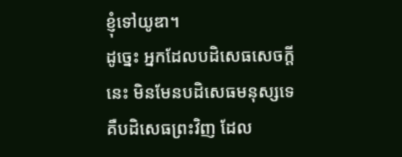ខ្ញុំទៅយូឌា។
ដូច្នេះ អ្នកដែលបដិសេធសេចក្ដីនេះ មិនមែនបដិសេធមនុស្សទេ គឺបដិសេធព្រះវិញ ដែល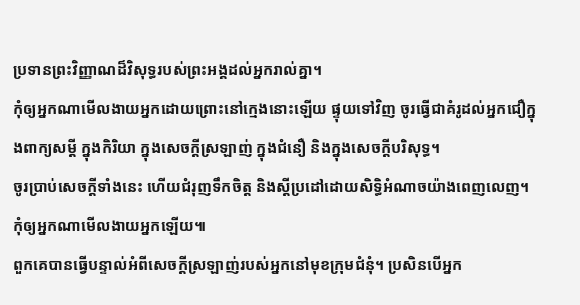ប្រទានព្រះវិញ្ញាណដ៏វិសុទ្ធរបស់ព្រះអង្គដល់អ្នករាល់គ្នា។
កុំឲ្យអ្នកណាមើលងាយអ្នកដោយព្រោះនៅក្មេងនោះឡើយ ផ្ទុយទៅវិញ ចូរធ្វើជាគំរូដល់អ្នកជឿក្នុងពាក្យសម្ដី ក្នុងកិរិយា ក្នុងសេចក្ដីស្រឡាញ់ ក្នុងជំនឿ និងក្នុងសេចក្ដីបរិសុទ្ធ។
ចូរប្រាប់សេចក្ដីទាំងនេះ ហើយជំរុញទឹកចិត្ត និងស្ដីប្រដៅដោយសិទ្ធិអំណាចយ៉ាងពេញលេញ។ កុំឲ្យអ្នកណាមើលងាយអ្នកឡើយ៕
ពួកគេបានធ្វើបន្ទាល់អំពីសេចក្ដីស្រឡាញ់របស់អ្នកនៅមុខក្រុមជំនុំ។ ប្រសិនបើអ្នក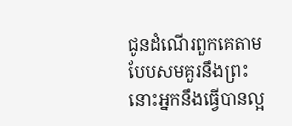ជូនដំណើរពួកគេតាមបែបសមគួរនឹងព្រះ នោះអ្នកនឹងធ្វើបានល្អ